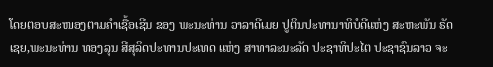ໂດຍຕອບສະໜອງຕາມຄໍາເຊື້ອເຊີນ ຂອງ ພະນະທ່ານ ວາລາດີເມຍ ປູຕິນປະທານາທິບໍດີແຫ່ງ ສະຫະພັນ ຣັດເຊຍ,ພະນະທ່ານ ທອງລຸນ ສີສຸລິດປະທານປະເທດ ແຫ່ງ ສາທາລະນະລັດ ປະຊາທິປະໄຕ ປະຊາຊົນລາວ ຈະ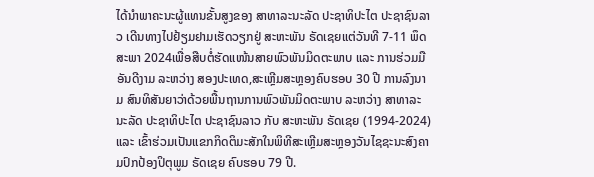ໄດ້ນໍາພາຄະນະຜູ້ແທນຂັ້ນສູງຂອງ ສາທາລະນະລັດ ປະຊາທິປະໄຕ ປະຊາຊົນລາວ ເດີນທາງໄປຢ້ຽມຢາມເຮັດວຽກຢູ່ ສະຫະພັນ ຣັດເຊຍແຕ່ວັນທີ 7-11 ພຶດສະພາ 2024ເພື່ອສືບຕໍ່ຮັດແໜ້ນສາຍພົວພັນມິດຕະພາບ ແລະ ການຮ່ວມມືອັນດີງາມ ລະຫວ່າງ ສອງປະເທດ,ສະເຫຼີມສະຫຼອງຄົບຮອບ 30 ປີ ການລົງນາມ ສົນທິສັນຍາວ່າດ້ວຍພື້ນຖານການພົວພັນມິດຕະພາບ ລະຫວ່າງ ສາທາລະນະລັດ ປະຊາທິປະໄຕ ປະຊາຊົນລາວ ກັບ ສະຫະພັນ ຣັດເຊຍ (1994-2024) ແລະ ເຂົ້າຮ່ວມເປັນແຂກກິດຕິມະສັກໃນພິທີສະເຫຼີມສະຫຼອງວັນໄຊຊະນະສົງຄາມປົກປ້ອງປິຕຸພູມ ຣັດເຊຍ ຄົບຮອບ 79 ປີ.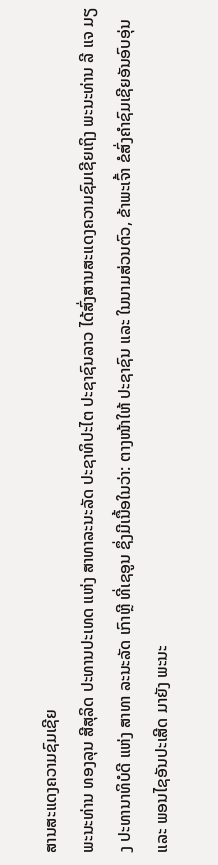ສານສະແດງຄວາມຊົມເຊີຍ
ພະນະທ່ານ ທອງລຸນ ສີສຸລິດ ປະທານປະເທດ ແຫ່ງ ສາທາລະນະລັດ ປະຊາທິປະໄຕ ປະຊາຊົນລາວ ໄດ້ສົ່ງສານສະແດງຄວາມຊົມເຊີຍເຖິງ ພະນະທ່ານ ລີ ແຈ ມຽງ ປະທານາທິບໍດີ ແຫ່ງ ສາທາ ລະນະລັດ ເກົາຫຼີ ທີ່ເຊອູນ ຊຶ່ງມີເນື້ອໃນວ່າ: ຕາງໜ້າໃຫ້ ປະຊາຊົນ ແລະ ໃນນາມສ່ວນຕົວ, ຂ້າພະເຈົ້າ ຂໍສົ່ງຄໍາຊົມເຊີຍອັນອົບອຸ່ນ ແລະ ພອນໄຊອັນປະເສີດ ມາຍັງ ພະນະ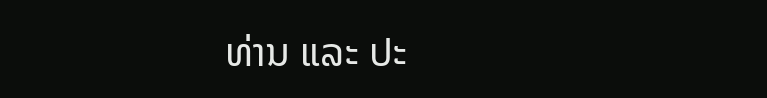ທ່ານ ແລະ ປະ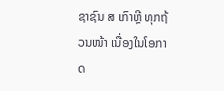ຊາຊົນ ສ ເກົາຫຼີ ທຸກຖ້ວນໜ້າ ເນື່ອງໃນໂອກາດ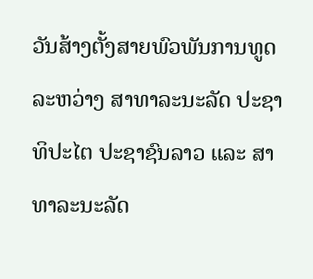ວັນສ້າງຕັ້ງສາຍພົວພັນການທູດ ລະຫວ່າງ ສາທາລະນະລັດ ປະຊາທິປະໄຕ ປະຊາຊົນລາວ ແລະ ສາທາລະນະລັດ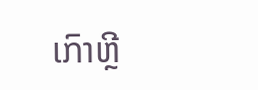ເກົາຫຼີ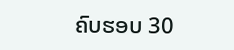ຄົບຮອບ 30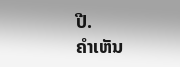ປີ.
ຄໍາເຫັນ